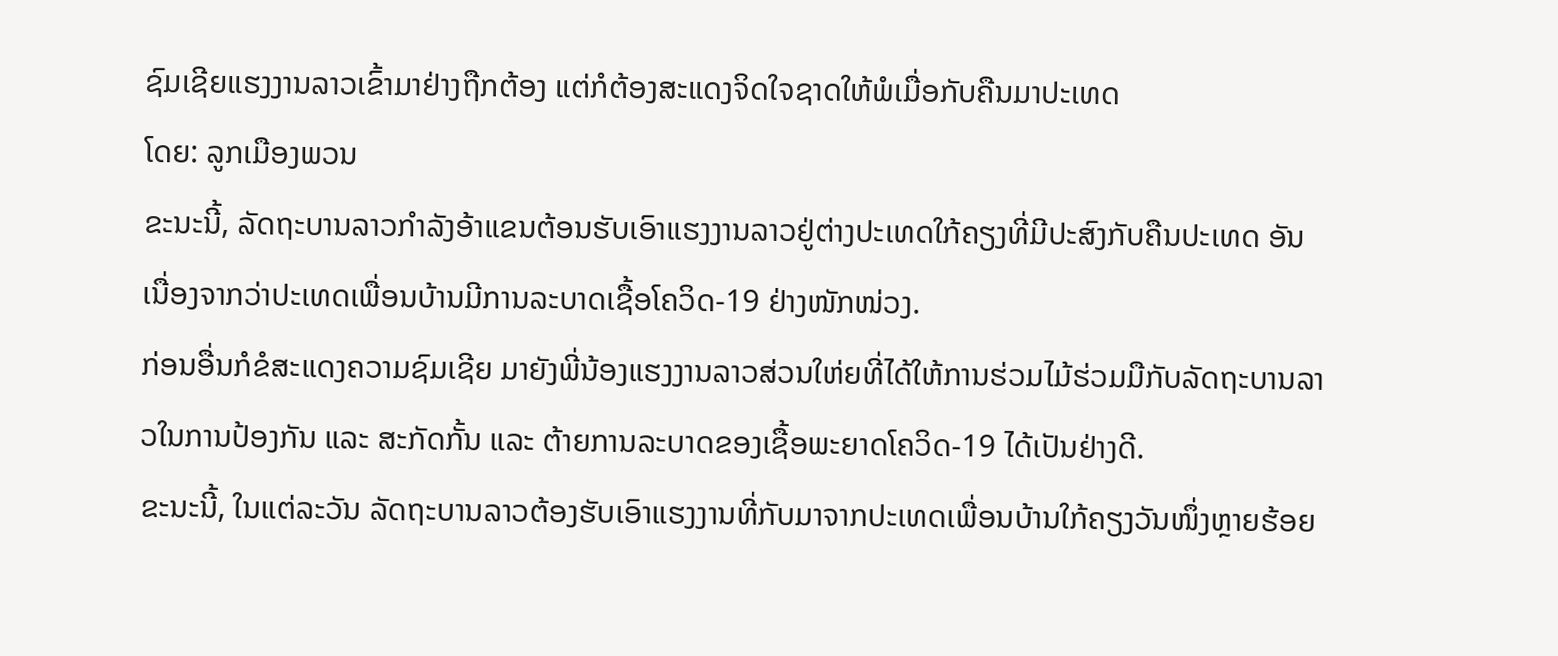ຊົມເຊີຍແຮງງານລາວເຂົ້າມາຢ່າງຖືກຕ້ອງ ແຕ່ກໍຕ້ອງສະແດງຈິດໃຈຊາດໃຫ້ພໍເມື່ອກັບຄືນມາປະເທດ
ໂດຍ: ລູກເມືອງພວນ
ຂະນະນີ້, ລັດຖະບານລາວກຳລັງອ້າແຂນຕ້ອນຮັບເອົາແຮງງານລາວຢູ່ຕ່າງປະເທດໃກ້ຄຽງທີ່ມີປະສົງກັບຄືນປະເທດ ອັນເນື່ອງຈາກວ່າປະເທດເພື່ອນບ້ານມີການລະບາດເຊື້ອໂຄວິດ-19 ຢ່າງໜັກໜ່ວງ.
ກ່ອນອື່ນກໍຂໍສະແດງຄວາມຊົມເຊີຍ ມາຍັງພີ່ນ້ອງແຮງງານລາວສ່ວນໃຫ່ຍທີ່ໄດ້ໃຫ້ການຮ່ວມໄມ້ຮ່ວມມືກັບລັດຖະບານລາວໃນການປ້ອງກັນ ແລະ ສະກັດກັ້ນ ແລະ ຕ້າຍການລະບາດຂອງເຊື້ອພະຍາດໂຄວິດ-19 ໄດ້ເປັນຢ່າງດີ.
ຂະນະນີ້, ໃນແຕ່ລະວັນ ລັດຖະບານລາວຕ້ອງຮັບເອົາແຮງງານທີ່ກັບມາຈາກປະເທດເພື່ອນບ້ານໃກ້ຄຽງວັນໜຶ່ງຫຼາຍຮ້ອຍ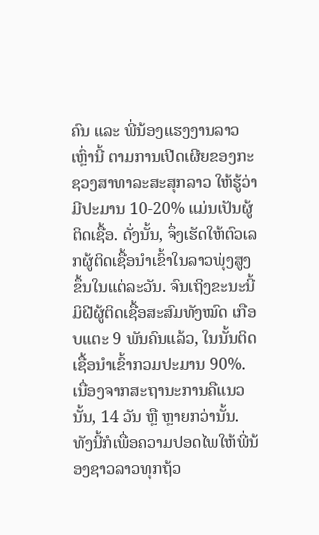ຄົນ ແລະ ພີ່ນ້ອງແຮງງານລາວເຫຼົ່ານີ້ ຕາມການເປີດເຜີຍຂອງກະຊວງສາທາລະສະສຸກລາວ ໃຫ້ຮູ້ວ່າ ມີປະມານ 10-20% ແມ່ນເປັນຜູ້ຕິດເຊື້ອ. ດັ່ງນັ້ນ, ຈຶ່ງເຮັດໃຫ້ຕົວເລກຜູ້ຕິດເຊື້ອນຳເຂົ້າໃນລາວພຸ່ງສູງຂຶ້ນໃນແຕ່ລະວັນ. ຈົນເຖິງຂະນະນີ້ມິຝີຜູ້ຕິດເຊື້ອສະສົມທັງໝົດ ເກືອບແຕະ 9 ພັນຄົນແລ້ວ, ໃນນັ້ນຕິດເຊື້ອນຳເຂົ້າກວມປະມານ 90%.
ເນື່ອງຈາກສະຖານະການຄືແນວນັ້ນ, 14 ວັນ ຫຼື ຫຼາຍກວ່ານັ້ນ. ທັງນີ້ກໍເພື່ອຄວາມປອດໄພໃຫ້ພີ່ນ້ອງຊາວລາວທຸກຖ້ວ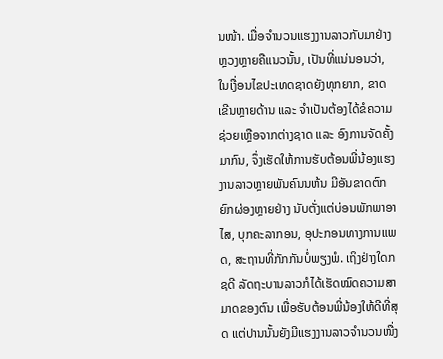ນໜ້າ. ເມື່ອຈຳນວນແຮງງານລາວກັບມາຢ່າງຫຼວງຫຼາຍຄືແນວນັ້ນ, ເປັນທີ່ແນ່ນອນວ່າ, ໃນເງື່ອນໄຂປະເທດຊາດຍັງທຸກຍາກ, ຂາດເຂີນຫຼາຍດ້ານ ແລະ ຈຳເປັນຕ້ອງໄດ້ຂໍຄວາມຊ່ວຍເຫຼືອຈາກຕ່າງຊາດ ແລະ ອົງການຈັດຄັ້ງມາກົນ, ຈຶ່ງເຮັດໃຫ້ການຮັບຕ້ອນພີ່ນ້ອງແຮງງານລາວຫຼາຍພັນຄົນນຫ້ນ ມີອັນຂາດຕົກຍົກຜ່ອງຫຼາຍຢ່າງ ນັບຕັ່ງແຕ່ບ່ອນພັກພາອາໄສ, ບຸກຄະລາກອນ, ອຸປະກອນທາງການແພດ, ສະຖານທີ່ກັກກັນບໍ່ພຽງພໍ. ເຖິງຢ່າງໃດກຊດີ ລັດຖະບານລາວກໍໄດ້ເຮັດໝົດຄວາມສາມາດຂອງຕົນ ເພື່ອຮັບຕ້ອນພີ່ນ້ອງໃຫ້ດີທີ່ສຸດ ແຕ່ປານນັ້ນຍັງມີແຮງງານລາວຈຳນວນໜື່ງ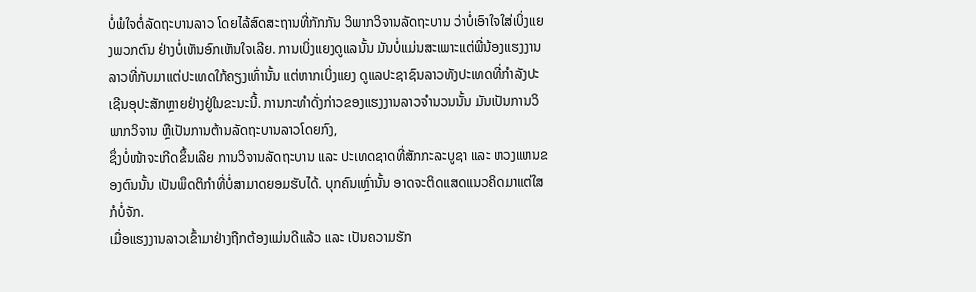ບໍ່ພໍໃຈຕໍ່ລັດຖະບານລາວ ໂດຍໄລ້ສົດສະຖານທີ່ກັກກັນ ວິພາກວິຈານລັດຖະບານ ວ່າບໍ່ເອົາໃຈໃສ່ເບິ່ງແຍງພວກຕົນ ຢ່າງບໍ່ເຫັນອົກເຫັນໃຈເລີຍ. ການເບິ່ງແຍງດູແລນັ້ນ ມັນບໍ່ແມ່ນສະເພາະແຕ່ພີ່ນ້ອງແຮງງານລາວທີ່ກັບມາແຕ່ປະເທດໃກ້ຄຽງເທົ່ານັ້ນ ແຕ່ຫາກເບິ່ງແຍງ ດູແລປະຊາຊົນລາວທັງປະເທດທີ່ກຳລັງປະເຊີນອຸປະສັກຫຼາຍຢ່າງຢູ່ໃນຂະນະນີ້. ການກະທຳດັ່ງກ່າວຂອງແຮງງານລາວຈຳນວນນັ້ນ ມັນເປັນການວິພາກວິຈານ ຫຼືເປັນການຕ້ານລັດຖະບານລາວໂດຍກົງ,
ຊຶ່ງບໍ່ໜ້າຈະເກີດຂຶ້ນເລີຍ ການວິຈານລັດຖະບານ ແລະ ປະເທດຊາດທີ່ສັກກະລະບູຊາ ແລະ ຫວງແຫນຂອງຕົນນັ້ນ ເປັນພຶດຕິກຳທີ່ບໍ່ສາມາດຍອມຮັບໄດ້. ບຸກຄົນເຫຼົ່ານັ້ນ ອາດຈະຕິດແສດແນວຄິດມາແຕ່ໃສກໍບໍ່ຈັກ.
ເມື່ອແຮງງານລາວເຂົ້າມາຢ່າງຖືກຕ້ອງແມ່ນດີແລ້ວ ແລະ ເປັນຄວາມຮັກ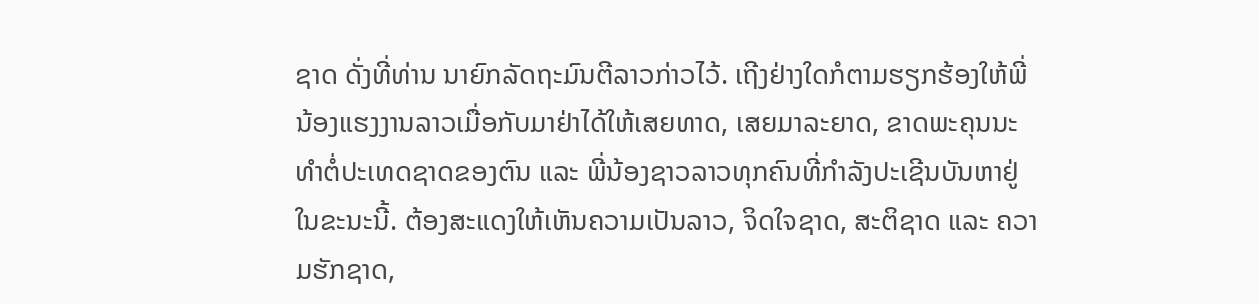ຊາດ ດັ່ງທີ່ທ່ານ ນາຍົກລັດຖະມົນຕີລາວກ່າວໄວ້. ເຖີງຢ່າງໃດກໍຕາມຮຽກຮ້ອງໃຫ້ພີ່ນ້ອງແຮງງານລາວເມື່ອກັບມາຢ່າໄດ້ໃຫ້ເສຍທາດ, ເສຍມາລະຍາດ, ຂາດພະຄຸນນະທຳຕໍ່ປະເທດຊາດຂອງຕົນ ແລະ ພີ່ນ້ອງຊາວລາວທຸກຄົນທີ່ກຳລັງປະເຊີນບັນຫາຢູ່ໃນຂະນະນີ້. ຕ້ອງສະແດງໃຫ້ເຫັນຄວາມເປັນລາວ, ຈິດໃຈຊາດ, ສະຕິຊາດ ແລະ ຄວາມຮັກຊາດ,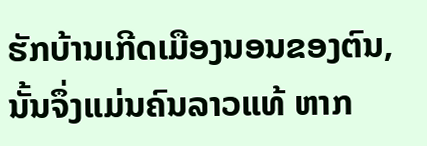ຮັກບ້ານເກີດເມືອງນອນຂອງຕົນ, ນັ້ນຈຶ່ງແມ່ນຄົນລາວແທ້ ຫາກ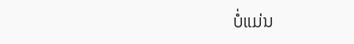ບໍ່ແມ່ນ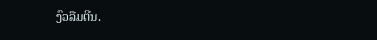ງົວລືມຕີນ.